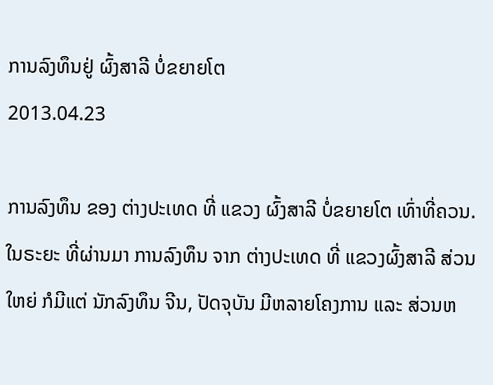ການລົງທຶນຢູ່ ຜົ້ງສາລີ ບໍ່ຂຍາຍໂຕ
2013.04.23

ການລົງທຶນ ຂອງ ຕ່າງປະເທດ ທີ່ ແຂວງ ຜົ້ງສາລີ ບໍ່ຂຍາຍໂຕ ເທົ່າທີ່ຄວນ.
ໃນຣະຍະ ທີ່ຜ່ານມາ ການລົງທຶນ ຈາກ ຕ່າງປະເທດ ທີ່ ແຂວງຜົ້ງສາລີ ສ່ວນໃຫຍ່ ກໍມີແຕ່ ນັກລົງທຶນ ຈີນ, ປັດຈຸບັນ ມີຫລາຍໂຄງການ ແລະ ສ່ວນຫ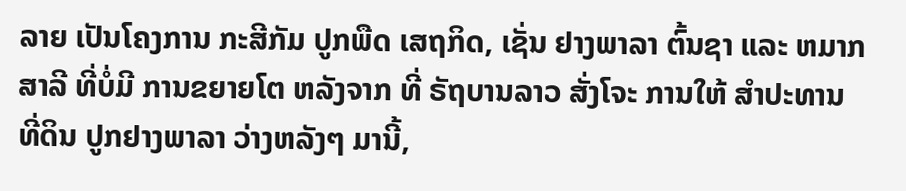ລາຍ ເປັນໂຄງການ ກະສີກັມ ປູກພືດ ເສຖກິດ, ເຊັ່ນ ຢາງພາລາ ຕົ້ນຊາ ແລະ ຫມາກສາລີ ທີ່ບໍ່ມີ ການຂຍາຍໂຕ ຫລັງຈາກ ທີ່ ຣັຖບານລາວ ສັ່ງໂຈະ ການໃຫ້ ສຳປະທານ ທີ່ດິນ ປູກຢາງພາລາ ວ່າງຫລັງໆ ມານີ້,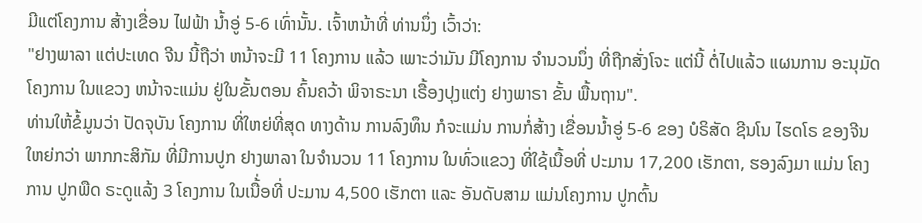ມີແຕ່ໂຄງການ ສ້າງເຂື່ອນ ໄຟຟ້າ ນ້ຳອູ່ 5-6 ເທົ່ານັ້ນ. ເຈົ້າຫນ້າທີ່ ທ່ານນຶ່ງ ເວົ້າວ່າ:
"ຢາງພາລາ ແຕ່ປະເທດ ຈີນ ນີ້ຖືວ່າ ຫນ້າຈະມີ 11 ໂຄງການ ແລ້ວ ເພາະວ່າມັນ ມີໂຄງການ ຈຳນວນນຶ່ງ ທີ່ຖືກສັ່ງໂຈະ ແຕ່ນີ້ ຕໍ່ໄປແລ້ວ ແຜນການ ອະນຸມັດ ໂຄງການ ໃນແຂວງ ຫນ້າຈະແມ່ນ ຢູ່ໃນຂັ້ນຕອນ ຄົ້ນຄວ້າ ພິຈາຣະນາ ເຣື້ອງປຸງແຕ່ງ ຢາງພາຣາ ຂັ້ນ ພື້ນຖານ".
ທ່ານໃຫ້ຂໍ້ມູນວ່າ ປັດຈຸບັນ ໂຄງການ ທີ່ໃຫຍ່ທີ່ສຸດ ທາງດ້ານ ການລົງທຶນ ກໍຈະແມ່ນ ການກໍ່ສ້າງ ເຂື່ອນນ້ຳອູ່ 5-6 ຂອງ ບໍຣິສັດ ຊີນໂນ ໄຮດໂຣ ຂອງຈີນ ໃຫຍ່ກວ່າ ພາກກະສິກັມ ທີ່ມີການປູກ ຢາງພາລາ ໃນຈຳນວນ 11 ໂຄງການ ໃນທົ່ວແຂວງ ທີ່ໃຊ້ເນື້ອທີ່ ປະມານ 17,200 ເຮັກຕາ, ຮອງລົງມາ ແມ່ນ ໂຄງການ ປູກພືດ ຣະດູແລ້ງ 3 ໂຄງການ ໃນເນື້່ອທີ່ ປະມານ 4,500 ເຮັກຕາ ແລະ ອັນດັບສາມ ແມ່ນໂຄງການ ປູກຕົ້ນ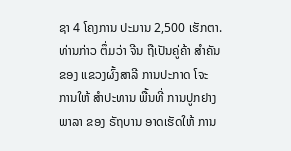ຊາ 4 ໂຄງການ ປະມານ 2,500 ເຮັກຕາ.
ທ່ານກ່າວ ຕຶ່ມວ່າ ຈີນ ຖືເປັນຄູ່ຄ້າ ສຳຄັນ ຂອງ ແຂວງຜົ້ງສາລີ ການປະກາດ ໂຈະ ການໃຫ້ ສຳປະທານ ພື້ນທີ່ ການປູກຢາງພາລາ ຂອງ ຣັຖບານ ອາດເຮັດໃຫ້ ການ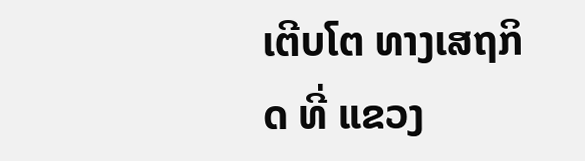ເຕີບໂຕ ທາງເສຖກິດ ທີ່ ແຂວງ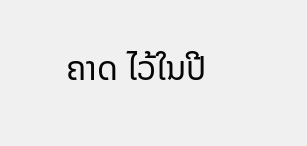ຄາດ ໄວ້ໃນປີ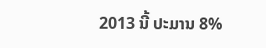2013 ນີ້ ປະມານ 8%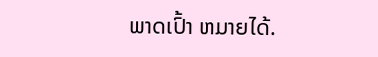ພາດເປົ້າ ຫມາຍໄດ້.